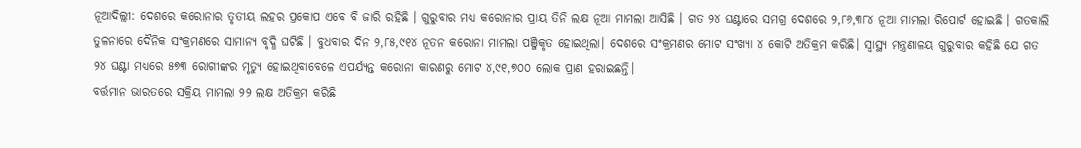ନୂଆଦିଲ୍ଲୀ: ଦେଶରେ କରୋନାର ତୃତୀୟ ଲହର ପ୍ରକୋପ ଏବେ ବି ଜାରି ରହିଛି । ଗୁରୁବାର ମଧ୍ୟ କରୋନାର ପ୍ରାୟ ତିନି ଲକ୍ଷ ନୂଆ ମାମଲା ଆସିଛି । ଗତ ୨୪ ଘଣ୍ଟାରେ ସମଗ୍ର ଦେଶରେ ୨,୮୬,୩୮୪ ନୂଆ ମାମଲା ରିପୋର୍ଟ ହୋଇଛି । ଗତକାଲି ତୁଳନାରେ ଦୈନିକ ସଂକ୍ରମଣରେ ସାମାନ୍ୟ ବୃଦ୍ଧି ଘଟିଛି । ବୁଧବାର ଦିନ ୨,୮୫,୯୧୪ ନୂତନ କରୋନା ମାମଲା ପଞ୍ଜିକୃତ ହୋଇଥିଲା। ଦେଶରେ ସଂକ୍ରମଣର ମୋଟ ସଂଖ୍ୟା ୪ କୋଟି ଅତିକ୍ରମ କରିଛି। ସ୍ୱାସ୍ଥ୍ୟ ମନ୍ତ୍ରଣାଳୟ ଗୁରୁବାର କହିଛି ଯେ ଗତ ୨୪ ଘଣ୍ଟା ମଧ୍ୟରେ ୫୭୩ ରୋଗୀଙ୍କର ମୃତ୍ୟୁ ହୋଇଥିବାବେଳେ ଏପର୍ଯ୍ୟନ୍ତ କରୋନା କାରଣରୁ ମୋଟ ୪,୯୧,୭୦୦ ଲୋକ ପ୍ରାଣ ହରାଇଛନ୍ତି।
ବର୍ତ୍ତମାନ ଭାରତରେ ସକ୍ରିୟ ମାମଲା ୨୨ ଲକ୍ଷ ଅତିକ୍ରମ କରିଛି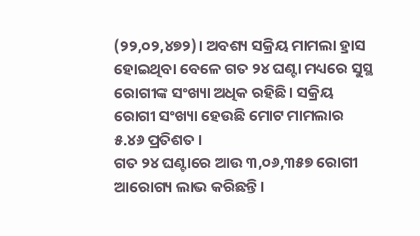(୨୨,୦୨,୪୭୨)। ଅବଶ୍ୟ ସକ୍ରିୟ ମାମଲା ହ୍ରାସ ହୋଇଥିବା ବେଳେ ଗତ ୨୪ ଘଣ୍ଟା ମଧ୍ୟରେ ସୁସ୍ଥ ରୋଗୀଙ୍କ ସଂଖ୍ୟା ଅଧିକ ରହିଛି। ସକ୍ରିୟ ରୋଗୀ ସଂଖ୍ୟା ହେଉଛି ମୋଟ ମାମଲାର ୫.୪୬ ପ୍ରତିଶତ ।
ଗତ ୨୪ ଘଣ୍ଟାରେ ଆଉ ୩,୦୬,୩୫୭ ରୋଗୀ ଆରୋଗ୍ୟ ଲାଭ କରିଛନ୍ତି।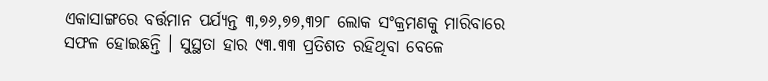ଏକାସାଙ୍ଗରେ ବର୍ତ୍ତମାନ ପର୍ଯ୍ୟନ୍ତ ୩,୭୬,୭୭,୩୨୮ ଲୋକ ସଂକ୍ରମଣକୁ ମାରିବାରେ ସଫଳ ହୋଇଛନ୍ତି । ସୁସ୍ଥତା ହାର ୯୩.୩୩ ପ୍ରତିଶତ ରହିଥିବା ବେଳେ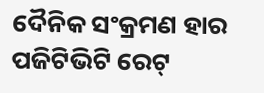ଦୈନିକ ସଂକ୍ରମଣ ହାର ପଜିଟିଭିଟି ରେଟ୍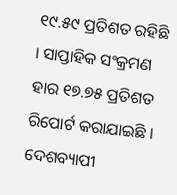୧୯.୫୯ ପ୍ରତିଶତ ରହିଛି । ସାପ୍ତାହିକ ସଂକ୍ରମଣ ହାର ୧୭.୭୫ ପ୍ରତିଶତ ରିପୋର୍ଟ କରାଯାଇଛି ।
ଦେଶବ୍ୟାପୀ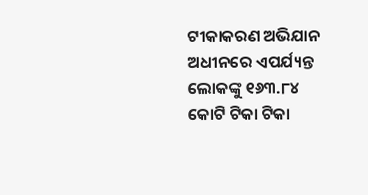ଟୀକାକରଣ ଅଭିଯାନ ଅଧୀନରେ ଏପର୍ଯ୍ୟନ୍ତ ଲୋକଙ୍କୁ ୧୬୩.୮୪ କୋଟି ଟିକା ଟିକା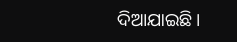ଦିଆଯାଇଛି।